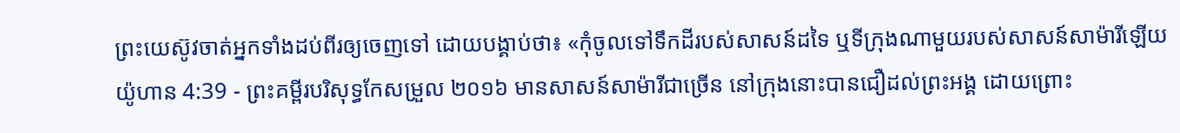ព្រះយេស៊ូវចាត់អ្នកទាំងដប់ពីរឲ្យចេញទៅ ដោយបង្គាប់ថា៖ «កុំចូលទៅទឹកដីរបស់សាសន៍ដទៃ ឬទីក្រុងណាមួយរបស់សាសន៍សាម៉ារីឡើយ
យ៉ូហាន 4:39 - ព្រះគម្ពីរបរិសុទ្ធកែសម្រួល ២០១៦ មានសាសន៍សាម៉ារីជាច្រើន នៅក្រុងនោះបានជឿដល់ព្រះអង្គ ដោយព្រោះ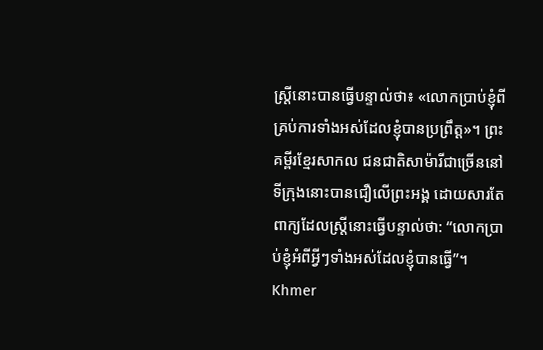ស្ត្រីនោះបានធ្វើបន្ទាល់ថា៖ «លោកប្រាប់ខ្ញុំពីគ្រប់ការទាំងអស់ដែលខ្ញុំបានប្រព្រឹត្ត»។ ព្រះគម្ពីរខ្មែរសាកល ជនជាតិសាម៉ារីជាច្រើននៅទីក្រុងនោះបានជឿលើព្រះអង្គ ដោយសារតែពាក្យដែលស្ត្រីនោះធ្វើបន្ទាល់ថា: “លោកប្រាប់ខ្ញុំអំពីអ្វីៗទាំងអស់ដែលខ្ញុំបានធ្វើ”។ Khmer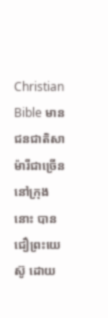Christian Bible មានជនជាតិសាម៉ារីជាច្រើននៅក្រុងនោះ បានជឿព្រះយេស៊ូ ដោយ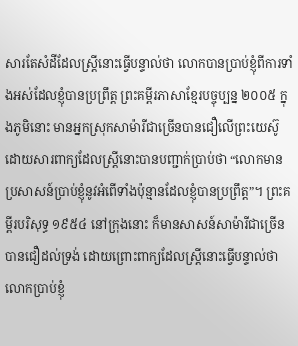សារតែសំដីដែលស្រ្ដីនោះធ្វើបន្ទាល់ថា លោកបានប្រាប់ខ្ញុំពីការទាំងអស់ដែលខ្ញុំបានប្រព្រឹត្ដ ព្រះគម្ពីរភាសាខ្មែរបច្ចុប្បន្ន ២០០៥ ក្នុងភូមិនោះ មានអ្នកស្រុកសាម៉ារីជាច្រើនបានជឿលើព្រះយេស៊ូ ដោយសារពាក្យដែលស្ត្រីនោះបានបញ្ជាក់ប្រាប់ថា “លោកមានប្រសាសន៍ប្រាប់ខ្ញុំនូវអំពើទាំងប៉ុន្មានដែលខ្ញុំបានប្រព្រឹត្ត”។ ព្រះគម្ពីរបរិសុទ្ធ ១៩៥៤ នៅក្រុងនោះ ក៏មានសាសន៍សាម៉ារីជាច្រើន បានជឿដល់ទ្រង់ ដោយព្រោះពាក្យដែលស្ត្រីនោះធ្វើបន្ទាល់ថា លោកប្រាប់ខ្ញុំ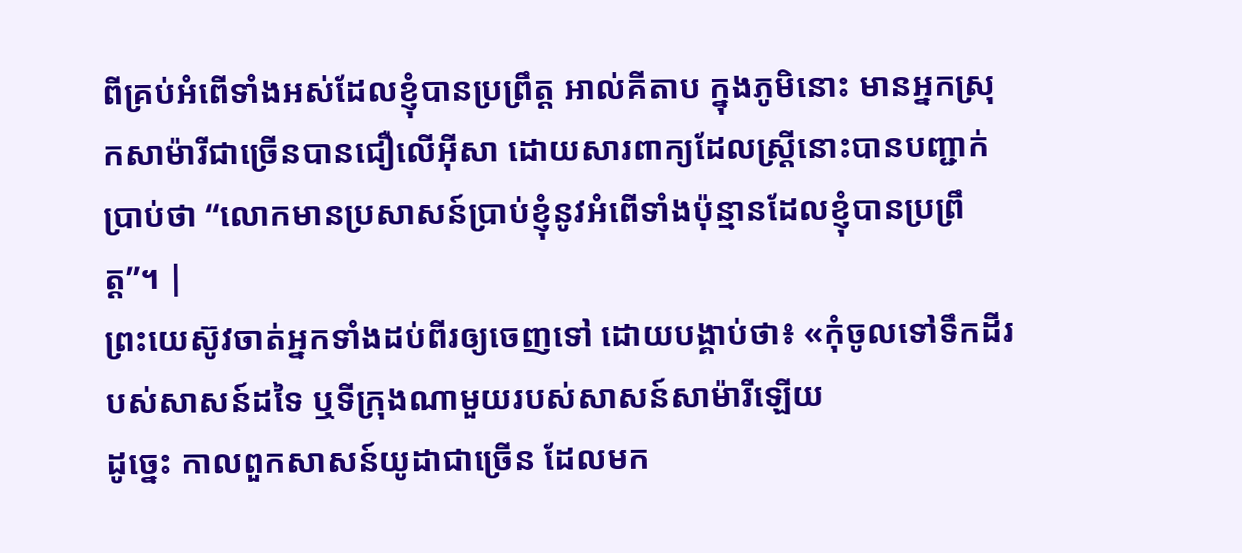ពីគ្រប់អំពើទាំងអស់ដែលខ្ញុំបានប្រព្រឹត្ត អាល់គីតាប ក្នុងភូមិនោះ មានអ្នកស្រុកសាម៉ារីជាច្រើនបានជឿលើអ៊ីសា ដោយសារពាក្យដែលស្ដ្រីនោះបានបញ្ជាក់ប្រាប់ថា “លោកមានប្រសាសន៍ប្រាប់ខ្ញុំនូវអំពើទាំងប៉ុន្មានដែលខ្ញុំបានប្រព្រឹត្ដ”។ |
ព្រះយេស៊ូវចាត់អ្នកទាំងដប់ពីរឲ្យចេញទៅ ដោយបង្គាប់ថា៖ «កុំចូលទៅទឹកដីរបស់សាសន៍ដទៃ ឬទីក្រុងណាមួយរបស់សាសន៍សាម៉ារីឡើយ
ដូច្នេះ កាលពួកសាសន៍យូដាជាច្រើន ដែលមក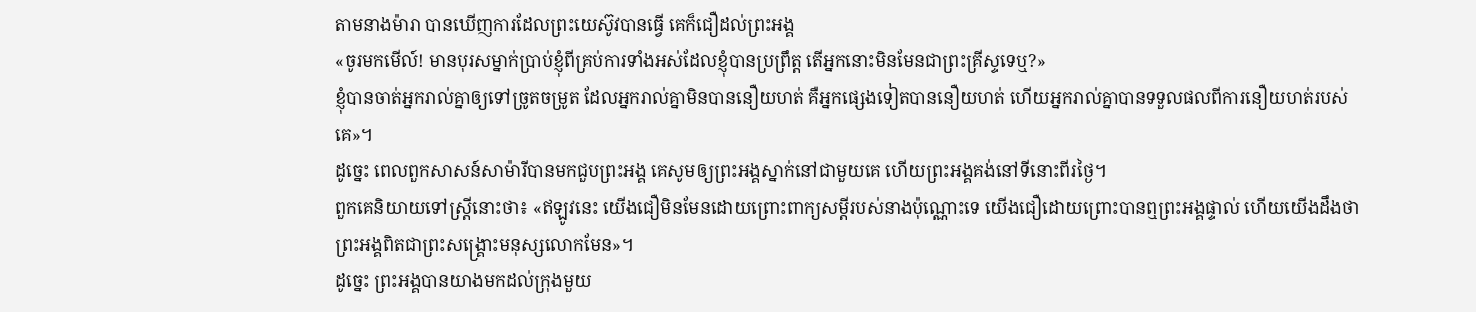តាមនាងម៉ារា បានឃើញការដែលព្រះយេស៊ូវបានធ្វើ គេក៏ជឿដល់ព្រះអង្គ
«ចូរមកមើល៍! មានបុរសម្នាក់ប្រាប់ខ្ញុំពីគ្រប់ការទាំងអស់ដែលខ្ញុំបានប្រព្រឹត្ត តើអ្នកនោះមិនមែនជាព្រះគ្រីស្ទទេឬ?»
ខ្ញុំបានចាត់អ្នករាល់គ្នាឲ្យទៅច្រូតចម្រូត ដែលអ្នករាល់គ្នាមិនបាននឿយហត់ គឺអ្នកផ្សេងទៀតបាននឿយហត់ ហើយអ្នករាល់គ្នាបានទទួលផលពីការនឿយហត់របស់គេ»។
ដូច្នេះ ពេលពួកសាសន៍សាម៉ារីបានមកជួបព្រះអង្គ គេសូមឲ្យព្រះអង្គស្នាក់នៅជាមួយគេ ហើយព្រះអង្គគង់នៅទីនោះពីរថ្ងៃ។
ពួកគេនិយាយទៅស្ត្រីនោះថា៖ «ឥឡូវនេះ យើងជឿមិនមែនដោយព្រោះពាក្យសម្ដីរបស់នាងប៉ុណ្ណោះទេ យើងជឿដោយព្រោះបានឮព្រះអង្គផ្ទាល់ ហើយយើងដឹងថា ព្រះអង្គពិតជាព្រះសង្គ្រោះមនុស្សលោកមែន»។
ដូច្នេះ ព្រះអង្គបានយាងមកដល់ក្រុងមួយ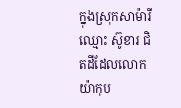ក្នុងស្រុកសាម៉ារី ឈ្មោះ ស៊ូខារ ជិតដីដែលលោកយ៉ាកុប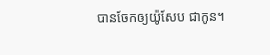បានចែកឲ្យយ៉ូសែប ជាកូន។